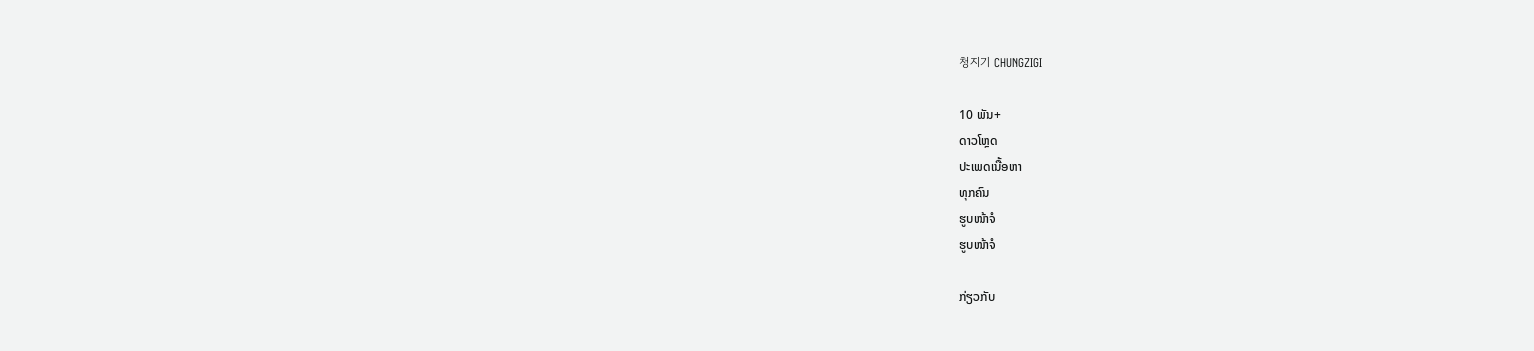청지기 CHUNGZIGI

10 ພັນ+
ດາວໂຫຼດ
ປະເພດເນື້ອຫາ
ທຸກຄົນ
ຮູບໜ້າຈໍ
ຮູບໜ້າຈໍ

ກ່ຽວກັບ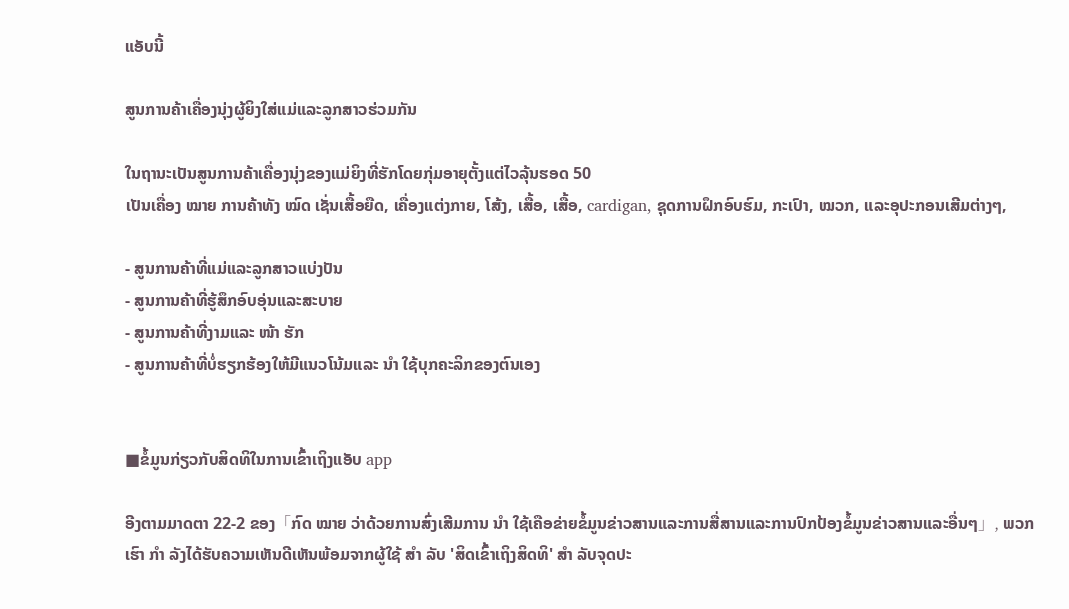ແອັບນີ້

ສູນການຄ້າເຄື່ອງນຸ່ງຜູ້ຍິງໃສ່ແມ່ແລະລູກສາວຮ່ວມກັນ

ໃນຖານະເປັນສູນການຄ້າເຄື່ອງນຸ່ງຂອງແມ່ຍິງທີ່ຮັກໂດຍກຸ່ມອາຍຸຕັ້ງແຕ່ໄວລຸ້ນຮອດ 50
ເປັນເຄື່ອງ ໝາຍ ການຄ້າທັງ ໝົດ ເຊັ່ນເສື້ອຍືດ, ເຄື່ອງແຕ່ງກາຍ, ໂສ້ງ, ເສື້ອ, ເສື້ອ, cardigan, ຊຸດການຝຶກອົບຮົມ, ກະເປົາ, ໝວກ, ແລະອຸປະກອນເສີມຕ່າງໆ,

- ສູນການຄ້າທີ່ແມ່ແລະລູກສາວແບ່ງປັນ
- ສູນການຄ້າທີ່ຮູ້ສຶກອົບອຸ່ນແລະສະບາຍ
- ສູນການຄ້າທີ່ງາມແລະ ໜ້າ ຮັກ
- ສູນການຄ້າທີ່ບໍ່ຮຽກຮ້ອງໃຫ້ມີແນວໂນ້ມແລະ ນຳ ໃຊ້ບຸກຄະລິກຂອງຕົນເອງ


■ຂໍ້ມູນກ່ຽວກັບສິດທິໃນການເຂົ້າເຖິງແອັບ app

ອີງຕາມມາດຕາ 22-2 ຂອງ「ກົດ ໝາຍ ວ່າດ້ວຍການສົ່ງເສີມການ ນຳ ໃຊ້ເຄືອຂ່າຍຂໍ້ມູນຂ່າວສານແລະການສື່ສານແລະການປົກປ້ອງຂໍ້ມູນຂ່າວສານແລະອື່ນໆ」, ພວກເຮົາ ກຳ ລັງໄດ້ຮັບຄວາມເຫັນດີເຫັນພ້ອມຈາກຜູ້ໃຊ້ ສຳ ລັບ 'ສິດເຂົ້າເຖິງສິດທິ' ສຳ ລັບຈຸດປະ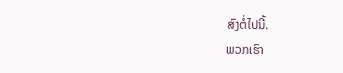ສົງຕໍ່ໄປນີ້.
ພວກເຮົາ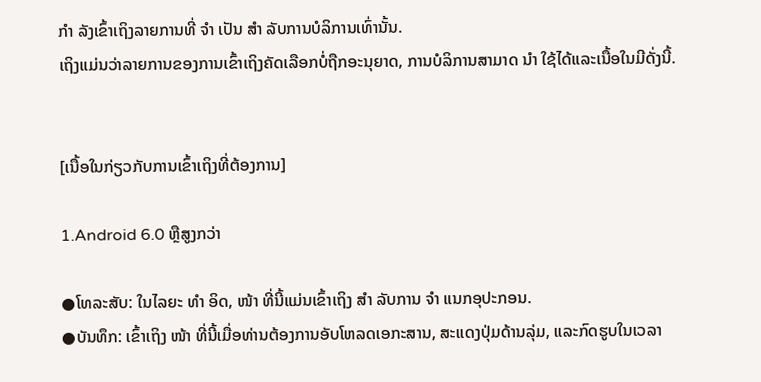ກຳ ລັງເຂົ້າເຖິງລາຍການທີ່ ຈຳ ເປັນ ສຳ ລັບການບໍລິການເທົ່ານັ້ນ.
ເຖິງແມ່ນວ່າລາຍການຂອງການເຂົ້າເຖິງຄັດເລືອກບໍ່ຖືກອະນຸຍາດ, ການບໍລິການສາມາດ ນຳ ໃຊ້ໄດ້ແລະເນື້ອໃນມີດັ່ງນີ້.


[ເນື້ອໃນກ່ຽວກັບການເຂົ້າເຖິງທີ່ຕ້ອງການ]

1.Android 6.0 ຫຼືສູງກວ່າ

●ໂທລະສັບ: ໃນໄລຍະ ທຳ ອິດ, ໜ້າ ທີ່ນີ້ແມ່ນເຂົ້າເຖິງ ສຳ ລັບການ ຈຳ ແນກອຸປະກອນ.
●ບັນທຶກ: ເຂົ້າເຖິງ ໜ້າ ທີ່ນີ້ເມື່ອທ່ານຕ້ອງການອັບໂຫລດເອກະສານ, ສະແດງປຸ່ມດ້ານລຸ່ມ, ແລະກົດຮູບໃນເວລາ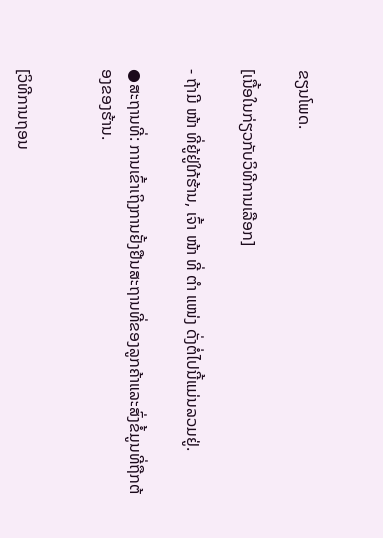ຂຽນໂພດ.

[ເນື້ອໃນກ່ຽວກັບວິທີການເລືອກ]

- ຖ້າມີ ໜ້າ ທີ່ຍູ້ຢູ່ໃກ້ຮ້ານ, ເຈົ້າ ໜ້າ ທີ່ ຕຳ ແໜ່ງ ດັ່ງຕໍ່ໄປນີ້ແມ່ນລວມຢູ່.

●ສະຖານທີ່: ການເຂົ້າເຖິງການຢັ້ງຢືນສະຖານທີ່ຂອງລູກຄ້າແລະສົ່ງຂໍ້ມູນທີ່ຖືກຕ້ອງຂອງຮ້ານ.


[ວິທີການຖອນ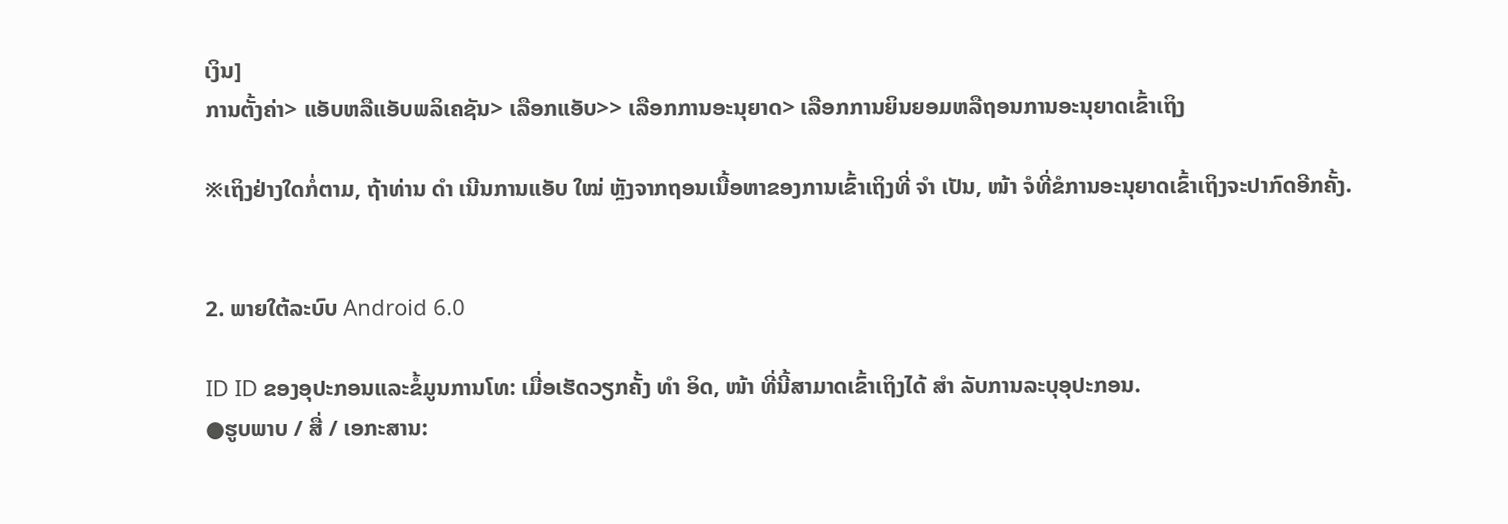ເງິນ]
ການຕັ້ງຄ່າ> ແອັບຫລືແອັບພລິເຄຊັນ> ເລືອກແອັບ>> ເລືອກການອະນຸຍາດ> ເລືອກການຍິນຍອມຫລືຖອນການອະນຸຍາດເຂົ້າເຖິງ

※ເຖິງຢ່າງໃດກໍ່ຕາມ, ຖ້າທ່ານ ດຳ ເນີນການແອັບ ໃໝ່ ຫຼັງຈາກຖອນເນື້ອຫາຂອງການເຂົ້າເຖິງທີ່ ຈຳ ເປັນ, ໜ້າ ຈໍທີ່ຂໍການອະນຸຍາດເຂົ້າເຖິງຈະປາກົດອີກຄັ້ງ.


2. ພາຍໃຕ້ລະບົບ Android 6.0

ID ID ຂອງອຸປະກອນແລະຂໍ້ມູນການໂທ: ເມື່ອເຮັດວຽກຄັ້ງ ທຳ ອິດ, ໜ້າ ທີ່ນີ້ສາມາດເຂົ້າເຖິງໄດ້ ສຳ ລັບການລະບຸອຸປະກອນ.
●ຮູບພາບ / ສື່ / ເອກະສານ: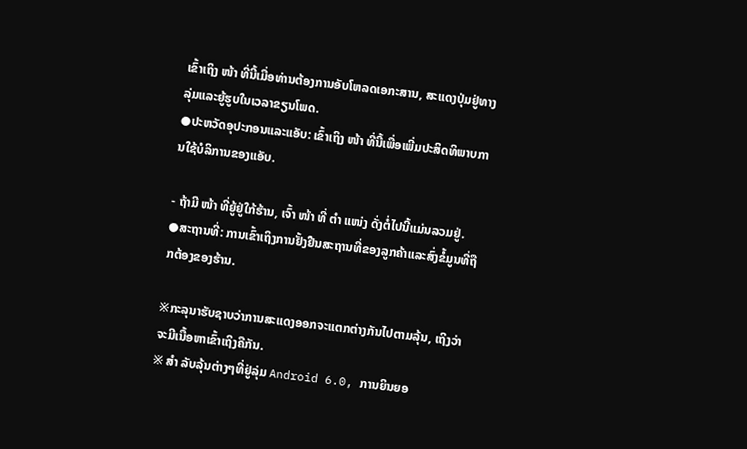ເຂົ້າເຖິງ ໜ້າ ທີ່ນີ້ເມື່ອທ່ານຕ້ອງການອັບໂຫລດເອກະສານ, ສະແດງປຸ່ມຢູ່ທາງລຸ່ມແລະຍູ້ຮູບໃນເວລາຂຽນໂພດ.
●ປະຫວັດອຸປະກອນແລະແອັບ: ເຂົ້າເຖິງ ໜ້າ ທີ່ນີ້ເພື່ອເພີ່ມປະສິດທິພາບການໃຊ້ບໍລິການຂອງແອັບ.

- ຖ້າມີ ໜ້າ ທີ່ຍູ້ຢູ່ໃກ້ຮ້ານ, ເຈົ້າ ໜ້າ ທີ່ ຕຳ ແໜ່ງ ດັ່ງຕໍ່ໄປນີ້ແມ່ນລວມຢູ່.
●ສະຖານທີ່: ການເຂົ້າເຖິງການຢັ້ງຢືນສະຖານທີ່ຂອງລູກຄ້າແລະສົ່ງຂໍ້ມູນທີ່ຖືກຕ້ອງຂອງຮ້ານ.

※ກະລຸນາຮັບຊາບວ່າການສະແດງອອກຈະແຕກຕ່າງກັນໄປຕາມລຸ້ນ, ເຖິງວ່າຈະມີເນື້ອຫາເຂົ້າເຖິງຄືກັນ.
※ ສຳ ລັບລຸ້ນຕ່າງໆທີ່ຢູ່ລຸ່ມ Android 6.0, ການຍິນຍອ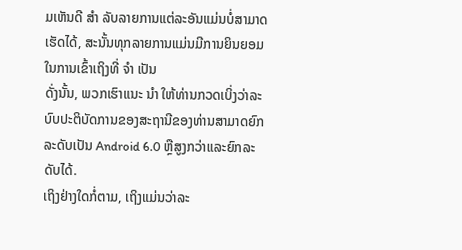ມເຫັນດີ ສຳ ລັບລາຍການແຕ່ລະອັນແມ່ນບໍ່ສາມາດເຮັດໄດ້, ສະນັ້ນທຸກລາຍການແມ່ນມີການຍິນຍອມໃນການເຂົ້າເຖິງທີ່ ຈຳ ເປັນ
ດັ່ງນັ້ນ, ພວກເຮົາແນະ ນຳ ໃຫ້ທ່ານກວດເບິ່ງວ່າລະບົບປະຕິບັດການຂອງສະຖານີຂອງທ່ານສາມາດຍົກລະດັບເປັນ Android 6.0 ຫຼືສູງກວ່າແລະຍົກລະດັບໄດ້.
ເຖິງຢ່າງໃດກໍ່ຕາມ, ເຖິງແມ່ນວ່າລະ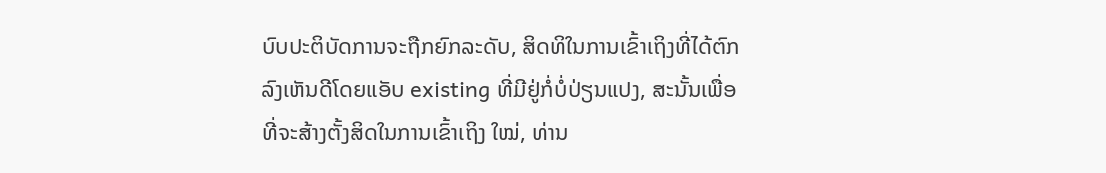ບົບປະຕິບັດການຈະຖືກຍົກລະດັບ, ສິດທິໃນການເຂົ້າເຖິງທີ່ໄດ້ຕົກລົງເຫັນດີໂດຍແອັບ existing ທີ່ມີຢູ່ກໍ່ບໍ່ປ່ຽນແປງ, ສະນັ້ນເພື່ອທີ່ຈະສ້າງຕັ້ງສິດໃນການເຂົ້າເຖິງ ໃໝ່, ທ່ານ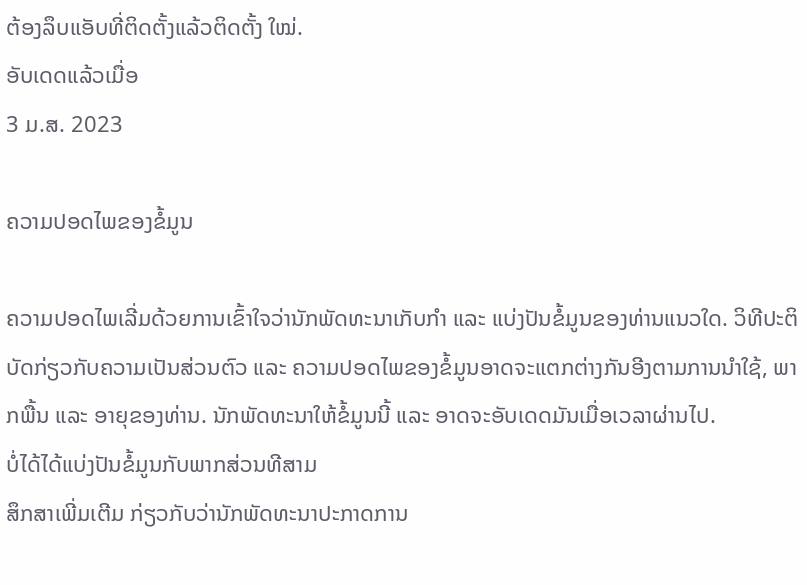ຕ້ອງລຶບແອັບທີ່ຕິດຕັ້ງແລ້ວຕິດຕັ້ງ ໃໝ່.
ອັບເດດແລ້ວເມື່ອ
3 ມ.ສ. 2023

ຄວາມປອດໄພຂອງຂໍ້ມູນ

ຄວາມປອດໄພເລີ່ມດ້ວຍການເຂົ້າໃຈວ່ານັກພັດທະນາເກັບກຳ ແລະ ແບ່ງປັນຂໍ້ມູນຂອງທ່ານແນວໃດ. ວິທີປະຕິບັດກ່ຽວກັບຄວາມເປັນສ່ວນຕົວ ແລະ ຄວາມປອດໄພຂອງຂໍ້ມູນອາດຈະແຕກຕ່າງກັນອີງຕາມການນຳໃຊ້, ພາກພື້ນ ແລະ ອາຍຸຂອງທ່ານ. ນັກພັດທະນາໃຫ້ຂໍ້ມູນນີ້ ແລະ ອາດຈະອັບເດດມັນເມື່ອເວລາຜ່ານໄປ.
ບໍ່ໄດ້ໄດ້ແບ່ງປັນຂໍ້ມູນກັບພາກສ່ວນທີສາມ
ສຶກສາເພີ່ມເຕີມ ກ່ຽວກັບວ່ານັກພັດທະນາປະກາດການ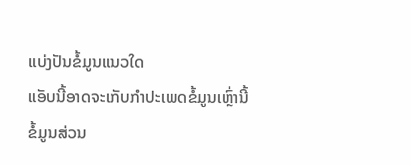ແບ່ງປັນຂໍ້ມູນແນວໃດ
ແອັບນີ້ອາດຈະເກັບກຳປະເພດຂໍ້ມູນເຫຼົ່ານີ້
ຂໍ້ມູນສ່ວນ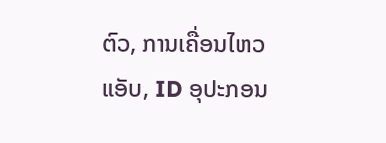ຕົວ, ການເຄື່ອນໄຫວແອັບ, ID ອຸປະກອນ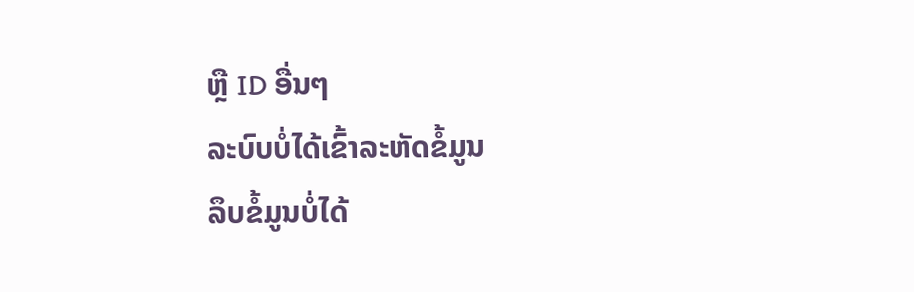ຫຼື ID ອື່ນໆ
ລະບົບບໍ່ໄດ້ເຂົ້າລະຫັດຂໍ້ມູນ
ລຶບຂໍ້ມູນບໍ່ໄດ້